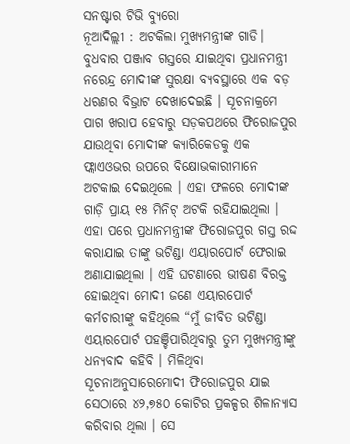ସନଷ୍ଟାର ଟିଭି ବ୍ୟୁରୋ
ନୂଆଦିଲ୍ଲୀ : ଅଟକିଲା ମୁଖ୍ୟମନ୍ତ୍ରୀଙ୍କ ଗାଡି। ବୁଧବାର ପଞ୍ଜାବ ଗସ୍ତରେ ଯାଇଥିବା ପ୍ରଧାନମନ୍ତ୍ରୀ ନରେନ୍ଦ୍ର ମୋଦୀଙ୍କ ସୁରକ୍ଷା ବ୍ୟବସ୍ଥାରେ ଏକ ବଡ଼ ଧରଣର ବିଭ୍ରାଟ ଦେଖାଦେଇଛି । ସୂଚନାକ୍ରମେ ପାଗ ଖରାପ ହେବାରୁ ସଡ଼କପଥରେ ଫିରୋଜପୁର ଯାଉଥିବା ମୋଦୀଙ୍କ କ୍ୟାରିକେଡକୁ ଏକ ଫ୍ଲାଏଓଭର ଉପରେ ବିକ୍ଷୋଭକାରୀମାନେ ଅଟକାଇ ଦେଇଥିଲେ । ଏହା ଫଳରେ ମୋଦୀଙ୍କ ଗାଡ଼ି ପ୍ରାୟ ୧୫ ମିନିଟ୍ ଅଟକି ରହିଯାଇଥିଲା । ଏହା ପରେ ପ୍ରଧାନମନ୍ତ୍ରୀଙ୍କ ଫିରୋଜପୁର ଗସ୍ତ ରଦ୍ଦ କରାଯାଇ ତାଙ୍କୁ ଭଟିଣ୍ଡା ଏୟାରପୋର୍ଟ ଫେରାଇ ଅଣାଯାଇଥିଲା । ଏହି ଘଟଣାରେ ଭୀଷଣ ବିରକ୍ତ ହୋଇଥିବା ମୋଦୀ ଜଣେ ଏୟାରପୋର୍ଟ କର୍ମଚାରୀଙ୍କୁ କହିଥିଲେ “ମୁଁ ଜୀବିତ ଭଟିଣ୍ଡା ଏୟାରପୋର୍ଟ ପହଞ୍ଚିପାରିଥିବାରୁ ତୁମ ମୁଖ୍ୟମନ୍ତ୍ରୀଙ୍କୁ ଧନ୍ୟବାଦ କହିବି । ମିଳିଥିବା ସୂଚନାଅନୁସାରେମୋଦୀ ଫିରୋଜପୁର ଯାଇ ସେଠାରେ ୪୨,୭୫୦ କୋଟିର ପ୍ରକଳ୍ପର ଶିଳାନ୍ୟାସ କରିବାର ଥିଲା । ସେ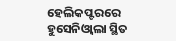ହେଲିକପ୍ଟରରେ ହୁସେନିଓ୍ବାଲା ସ୍ଥିତ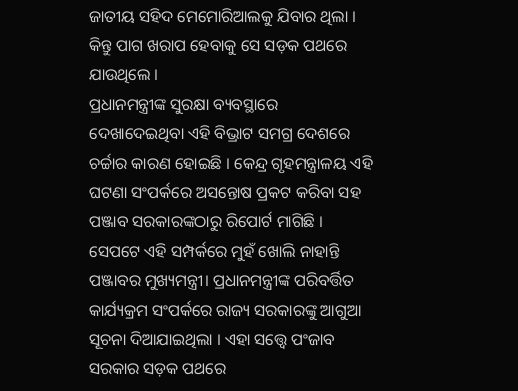ଜାତୀୟ ସହିଦ ମେମୋରିଆଲକୁ ଯିବାର ଥିଲା । କିନ୍ତୁ ପାଗ ଖରାପ ହେବାକୁ ସେ ସଡ଼କ ପଥରେ ଯାଉଥିଲେ ।
ପ୍ରଧାନମନ୍ତ୍ରୀଙ୍କ ସୁରକ୍ଷା ବ୍ୟବସ୍ଥାରେ ଦେଖାଦେଇଥିବା ଏହି ବିଭ୍ରାଟ ସମଗ୍ର ଦେଶରେ ଚର୍ଚ୍ଚାର କାରଣ ହୋଇଛି । କେନ୍ଦ୍ର ଗୃହମନ୍ତ୍ରାଳୟ ଏହି ଘଟଣା ସଂପର୍କରେ ଅସନ୍ତୋଷ ପ୍ରକଟ କରିବା ସହ ପଞ୍ଜାବ ସରକାରଙ୍କଠାରୁ ରିପୋର୍ଟ ମାଗିଛି । ସେପଟେ ଏହି ସମ୍ପର୍କରେ ମୁହଁ ଖୋଲି ନାହାନ୍ତି ପଞ୍ଜାବର ମୁଖ୍ୟମନ୍ତ୍ରୀ। ପ୍ରଧାନମନ୍ତ୍ରୀଙ୍କ ପରିବର୍ତ୍ତିତ କାର୍ଯ୍ୟକ୍ରମ ସଂପର୍କରେ ରାଜ୍ୟ ସରକାରଙ୍କୁ ଆଗୁଆ ସୂଚନା ଦିଆଯାଇଥିଲା । ଏହା ସତ୍ତ୍ବେ ପଂଜାବ ସରକାର ସଡ଼କ ପଥରେ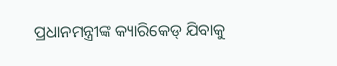ପ୍ରଧାନମନ୍ତ୍ରୀଙ୍କ କ୍ୟାରିକେଡ୍ ଯିବାକୁ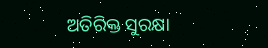ଅତିରିକ୍ତ ସୁରକ୍ଷା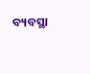ବ୍ୟବସ୍ଥା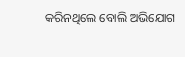କରିନଥିଲେ ବୋଲି ଅଭିଯୋଗ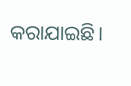କରାଯାଇଛି।